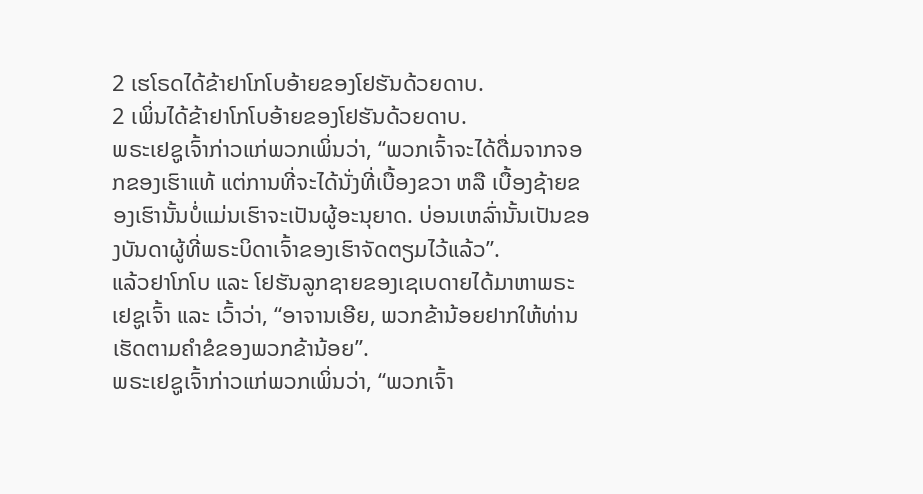2 ເຮໂຣດໄດ້ຂ້າຢາໂກໂບອ້າຍຂອງໂຢຮັນດ້ວຍດາບ.
2 ເພິ່ນໄດ້ຂ້າຢາໂກໂບອ້າຍຂອງໂຢຮັນດ້ວຍດາບ.
ພຣະເຢຊູເຈົ້າກ່າວແກ່ພວກເພິ່ນວ່າ, “ພວກເຈົ້າຈະໄດ້ດື່ມຈາກຈອກຂອງເຮົາແທ້ ແຕ່ການທີ່ຈະໄດ້ນັ່ງທີ່ເບື້ອງຂວາ ຫລື ເບື້ອງຊ້າຍຂອງເຮົານັ້ນບໍ່ແມ່ນເຮົາຈະເປັນຜູ້ອະນຸຍາດ. ບ່ອນເຫລົ່ານັ້ນເປັນຂອງບັນດາຜູ້ທີ່ພຣະບິດາເຈົ້າຂອງເຮົາຈັດຕຽມໄວ້ແລ້ວ”.
ແລ້ວຢາໂກໂບ ແລະ ໂຢຮັນລູກຊາຍຂອງເຊເບດາຍໄດ້ມາຫາພຣະເຢຊູເຈົ້າ ແລະ ເວົ້າວ່າ, “ອາຈານເອີຍ, ພວກຂ້ານ້ອຍຢາກໃຫ້ທ່ານເຮັດຕາມຄຳຂໍຂອງພວກຂ້ານ້ອຍ”.
ພຣະເຢຊູເຈົ້າກ່າວແກ່ພວກເພິ່ນວ່າ, “ພວກເຈົ້າ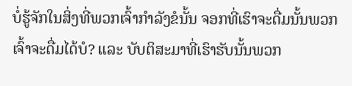ບໍ່ຮູ້ຈັກໃນສິ່ງທີ່ພວກເຈົ້າກຳລັງຂໍນັ້ນ ຈອກທີ່ເຮົາຈະດື່ມນັ້ນພວກເຈົ້າຈະດື່ມໄດ້ບໍ? ແລະ ບັບຕິສະມາທີ່ເຮົາຮັບນັ້ນພວກ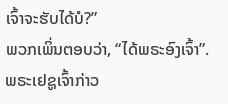ເຈົ້າຈະຮັບໄດ້ບໍ?”
ພວກເພິ່ນຕອບວ່າ, “ໄດ້ພຣະອົງເຈົ້າ”. ພຣະເຢຊູເຈົ້າກ່າວ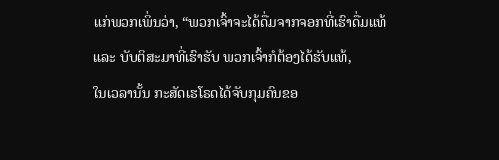ແກ່ພວກເພິ່ນວ່າ, “ພວກເຈົ້າຈະໄດ້ດື່ມຈາກຈອກທີ່ເຮົາດື່ມແທ້ ແລະ ບັບຕິສະມາທີ່ເຮົາຮັບ ພວກເຈົ້າກໍຕ້ອງໄດ້ຮັບແທ້,
ໃນເວລານັ້ນ ກະສັດເຮໂຣດໄດ້ຈັບກຸມຄົນຂອ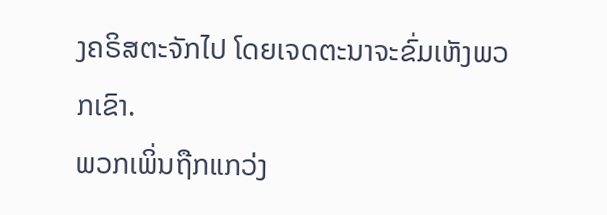ງຄຣິສຕະຈັກໄປ ໂດຍເຈດຕະນາຈະຂົ່ມເຫັງພວກເຂົາ.
ພວກເພິ່ນຖືກແກວ່ງ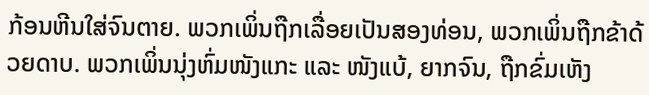ກ້ອນຫີນໃສ່ຈົນຕາຍ. ພວກເພິ່ນຖືກເລື່ອຍເປັນສອງທ່ອນ, ພວກເພິ່ນຖືກຂ້າດ້ວຍດາບ. ພວກເພິ່ນນຸ່ງຫົ່ມໜັງແກະ ແລະ ໜັງແບ້, ຍາກຈົນ, ຖືກຂົ່ມເຫັງ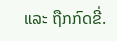ແລະ ຖືກກົດຂີ່.